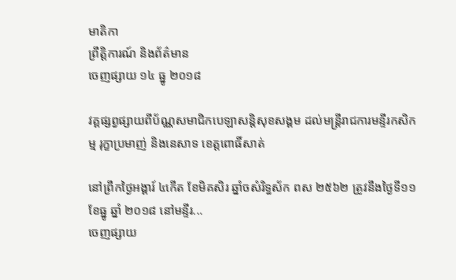មាតិកា
ព្រឹត្តិការណ៍ និងព័ត៌មាន
ចេញផ្សាយ ១៤ ធ្នូ ២០១៨

វគ្គផ្សព្វផ្សាយពីប័ណ្ណសមាជិកបេឡាសន្តិសុខសង្គម ដល់មន្ត្រីរាជការមន្ទីរកសិកម្ម រុក្ខាប្រមាញ់ និងនេសាទ ខេត្តពោធិ៍សាត់

នៅព្រឹកថ្ងៃអង្គារ៍ ៤កើត ខែមិគសិរ ឆ្នាំចសំរិទ្ធស័ក ពស ២៥៦២ ត្រូវនឹងថ្ងៃទី១១ខែធ្នូ ឆ្នាំ ២០១៨ នៅមន្ទីរ...
ចេញផ្សាយ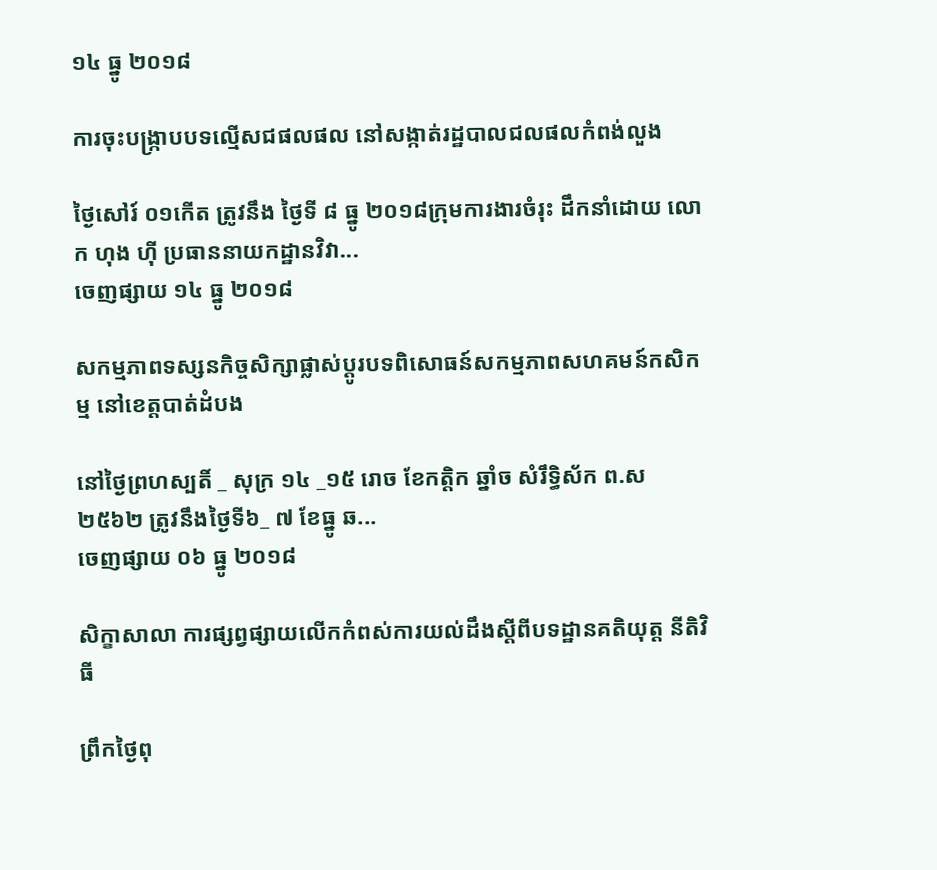១៤ ធ្នូ ២០១៨

ការចុះបង្ក្រាបបទល្មើសជផលផល នៅសង្កាត់រដ្ឋបាលជលផលកំពង់លួង

ថ្ងៃសៅរ៍ ០១កើត ត្រូវនឹង ថ្ងៃទី ៨ ធ្នូ ២០១៨ក្រុមការងារចំរុះ ដឹកនាំដោយ លោក ហុង ហ៊ី ប្រធាននាយកដ្ឋានវិវា...
ចេញផ្សាយ ១៤ ធ្នូ ២០១៨

សកម្មភាពទស្សនកិច្ចសិក្សាផ្លាស់ប្តូរបទពិសោធន៍សកម្មភាពសហគមន៍កសិកម្ម នៅខេត្តបាត់ដំបង

នៅថ្ងៃព្រហស្បតិ៍ _ សុក្រ ១៤ _១៥ រោច ខែកត្តិក ឆ្នាំច សំរឹទ្ធិស័ក ព.ស ២៥៦២ ត្រូវនឹងថ្ងៃទី៦_ ៧ ខែធ្នូ ឆ...
ចេញផ្សាយ ០៦ ធ្នូ ២០១៨

សិក្ខាសាលា ការផ្សព្វផ្សាយលើកកំពស់ការយល់ដឹងស្តីពីបទដ្ឋានគតិយុត្ត នីតិវិធី

ព្រឹកថ្ងៃពុ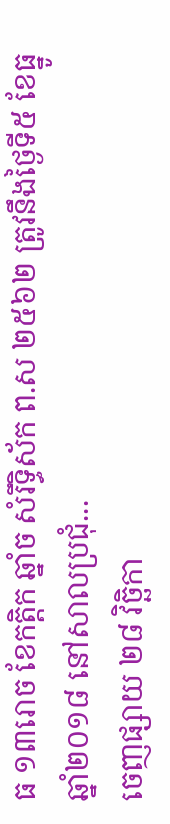ធ ១៣រោច ខែកត្តិក ឆ្នាំច សំរឹទ្ធិស័ក ព.ស ២៥៦២ ត្រូវនឹងថ្ងៃទី៥ ខែធ្នូ ឆ្នាំ២០១៨ នៅសាលប្រជុំ...
ចេញផ្សាយ ២៨ វិច្ឆិកា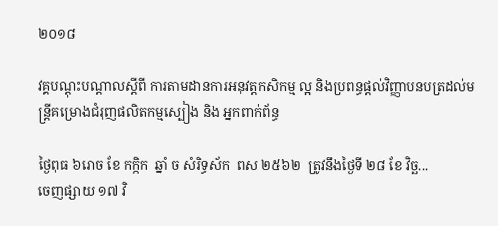២០១៨

វគ្គបណ្តុះបណ្តាលស្តីពី ការតាមដានការអនុវត្តកសិកម្ម ល្អ និងប្រពន្ធផ្តល់វិញ្ញាបនបត្រដល់មន្រ្តីគម្រោងជំរុញផលិតកម្មស្បៀង និង អ្នកពាក់ព័ន្ធ

ថ្ងៃពុធ ៦រោច ខែ កក្កិក  ឆ្នាំ ច សំរិទ្ធស័ក  ពស ២៥៦២  ត្រូវនឹងថ្ងៃទី ២៨ ខែ វិច្ឆ...
ចេញផ្សាយ ១៧ វិ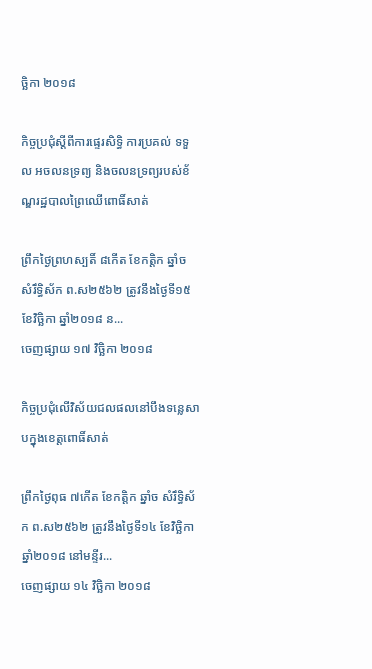ច្ឆិកា ២០១៨

កិច្ចប្រជុំស្តីពីការផ្ទេរសិទ្ធិ ការប្រគល់ ទទួល អចលនទ្រព្យ និងចលនទ្រព្យរបស់ខ័ណ្ឌរដ្ឋបាលព្រៃឈើពោធិ៍សាត់

ព្រឹកថ្ងៃព្រហស្បតិ៍ ៨កើត ខែកត្តិក ឆ្នាំច សំរឹទ្ធិស័ក ព.ស២៥៦២ ត្រូវនឹងថ្ងៃទី១៥ ខែវិច្ឆិកា ឆ្នាំ២០១៨ ន...
ចេញផ្សាយ ១៧ វិច្ឆិកា ២០១៨

កិច្ចប្រជុំលើវិស័យជលផលនៅបឹងទន្លេសាបក្នុងខេត្តពោធិ៍សាត់

ព្រឹកថ្ងៃពុធ ៧កើត ខែកត្តិក ឆ្នាំច សំរឹទ្ធិស័ក ព.ស២៥៦២ ត្រូវនឹងថ្ងៃទី១៤ ខែវិច្ឆិកា ឆ្នាំ២០១៨ នៅមន្ទីរ...
ចេញផ្សាយ ១៤ វិច្ឆិកា ២០១៨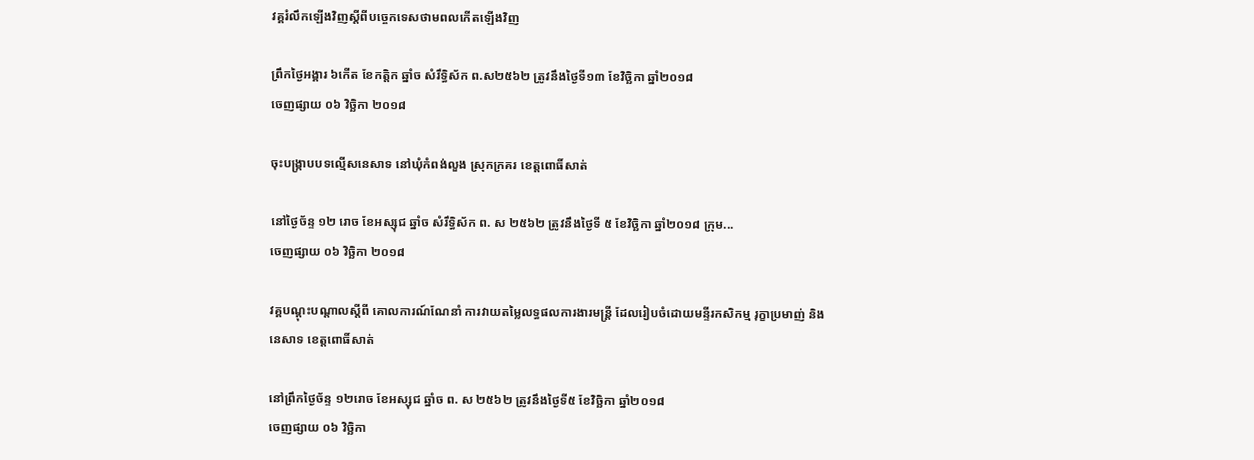វគ្គរំលឹកឡើងវិញស្តីពីបច្ចេកទេសថាមពលកើតឡើងវិញ

ព្រឹកថ្ងៃអង្គារ ៦កើត ខែកត្តិក ឆ្នាំច សំរឹទ្ធិស័ក ព.ស២៥៦២ ត្រូវនឹងថ្ងៃទី១៣ ខែវិច្ឆិកា ឆ្នាំ២០១៨
ចេញផ្សាយ ០៦ វិច្ឆិកា ២០១៨

ចុះបង្រ្កាបបទល្មើសនេសាទ នៅឃុំកំពង់លួង ស្រុកក្រគរ ខេត្តពោធិ៍សាត់

នៅថ្ងៃច័ន្ទ ១២ រោច ខែអស្សុជ ឆ្នាំច សំរឹទ្ធិស័ក ព. ស ២៥៦២ ត្រូវនឹងថ្ងៃទី ៥ ខែវិច្ឆិកា ឆ្នាំ២០១៨ ក្រុម...
ចេញផ្សាយ ០៦ វិច្ឆិកា ២០១៨

វគ្គបណ្តុះបណ្តាលស្តីពី គោលការណ៍ណែនាំ ការវាយតម្លៃលទ្ធផលការងារមន្រ្តី ដែលរៀបចំដោយមន្ទីរកសិកម្ម រុក្ខាប្រមាញ់ និងនេសាទ ខេត្តពោធិ៍សាត់

នៅព្រឹកថ្ងៃច័ន្ទ ១២រោច ខែអស្សុជ ឆ្នាំច ព. ស ២៥៦២ ត្រូវនឹងថ្ងៃទី៥ ខែវិច្ឆិកា ឆ្នាំ២០១៨
ចេញផ្សាយ ០៦ វិច្ឆិកា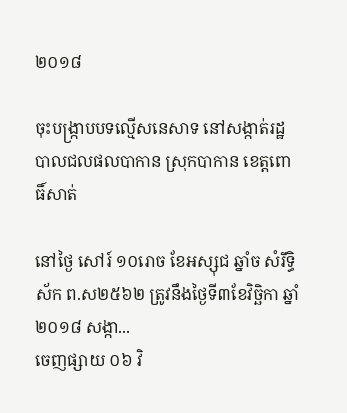២០១៨

ចុះបង្ក្រាបបទល្មើសនេសាទ នៅសង្កាត់រដ្ឋបាលជលផលបាកាន ស្រុកបាកាន ខេត្តពោធិ៍សាត់

នៅថ្ងៃ សៅរ៍ ១០រោច ខែអស្សុជ ឆ្នាំច សំរឹទ្ធិស័ក ព.ស២៥៦២ ត្រូវនឹងថ្ងៃទី៣ខែវិច្ឆិកា ឆ្នាំ២០១៨ សង្កា...
ចេញផ្សាយ ០៦ វិ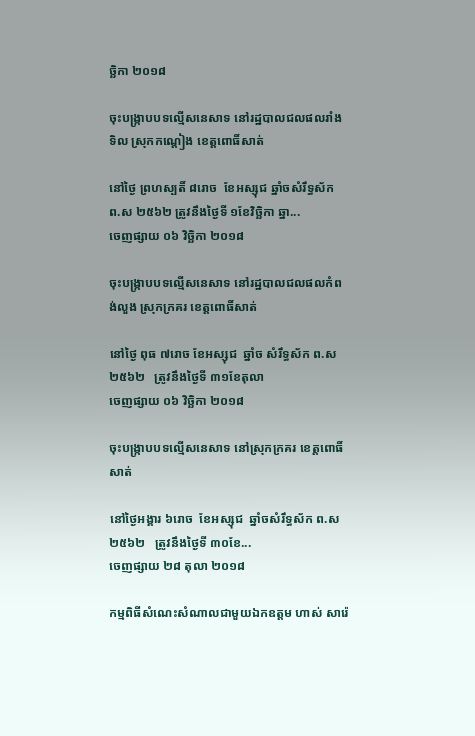ច្ឆិកា ២០១៨

ចុះបង្ក្រាបបទល្មើសនេសាទ នៅរដ្ឋបាលជលផលរាំងទិល ស្រុកកណ្តៀង ខេត្តពោធិ៍សាត់

នៅថ្ងៃ ព្រហស្បតិ៍ ៨រោច  ខែអស្សុជ ឆ្នាំចសំរឹទ្ធស័ក ព.ស ២៥៦២ ត្រូវនឹងថ្ងៃទី ១ខែវិច្ឆិកា ឆ្នា...
ចេញផ្សាយ ០៦ វិច្ឆិកា ២០១៨

ចុះបង្ក្រាបបទល្មើសនេសាទ នៅរដ្ឋបាលជលផលកំពង់លួង ស្រុកក្រគរ ខេត្តពោធិ៍សាត់

នៅថ្ងៃ ពុធ ៧រោច ខែអស្សុជ  ឆ្នាំច សំរឹទ្ធស័ក ព.ស២៥៦២   ត្រូវនឹងថ្ងៃទី ៣១ខែតុលា
ចេញផ្សាយ ០៦ វិច្ឆិកា ២០១៨

ចុះបង្ក្រាបបទល្មើសនេសាទ នៅស្រុកក្រគរ ខេត្តពោធិ៍សាត់

នៅថ្ងៃអង្គារ ៦រោច  ខែអស្សុជ  ឆ្នាំចសំរឹទ្ធស័ក ព.ស២៥៦២   ត្រូវនឹងថ្ងៃទី ៣០ខែ...
ចេញផ្សាយ ២៨ តុលា ២០១៨

កម្មពិធីសំណេះសំណាលជាមួយឯកឧត្តម ហាស់ សារ៉េ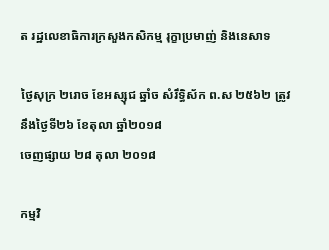ត រដ្ឋលេខាធិការក្រសួងកសិកម្ម រុក្ខាប្រមាញ់ និងនេសាទ

ថ្ងៃសុក្រ ២រោច ខែអស្សុជ ឆ្នាំច សំរឹទ្ធិស័ក ព.ស ២៥៦២ ត្រូវនឹងថ្ងៃទី២៦ ខែតុលា ឆ្នាំ២០១៨
ចេញផ្សាយ ២៨ តុលា ២០១៨

កម្មវិ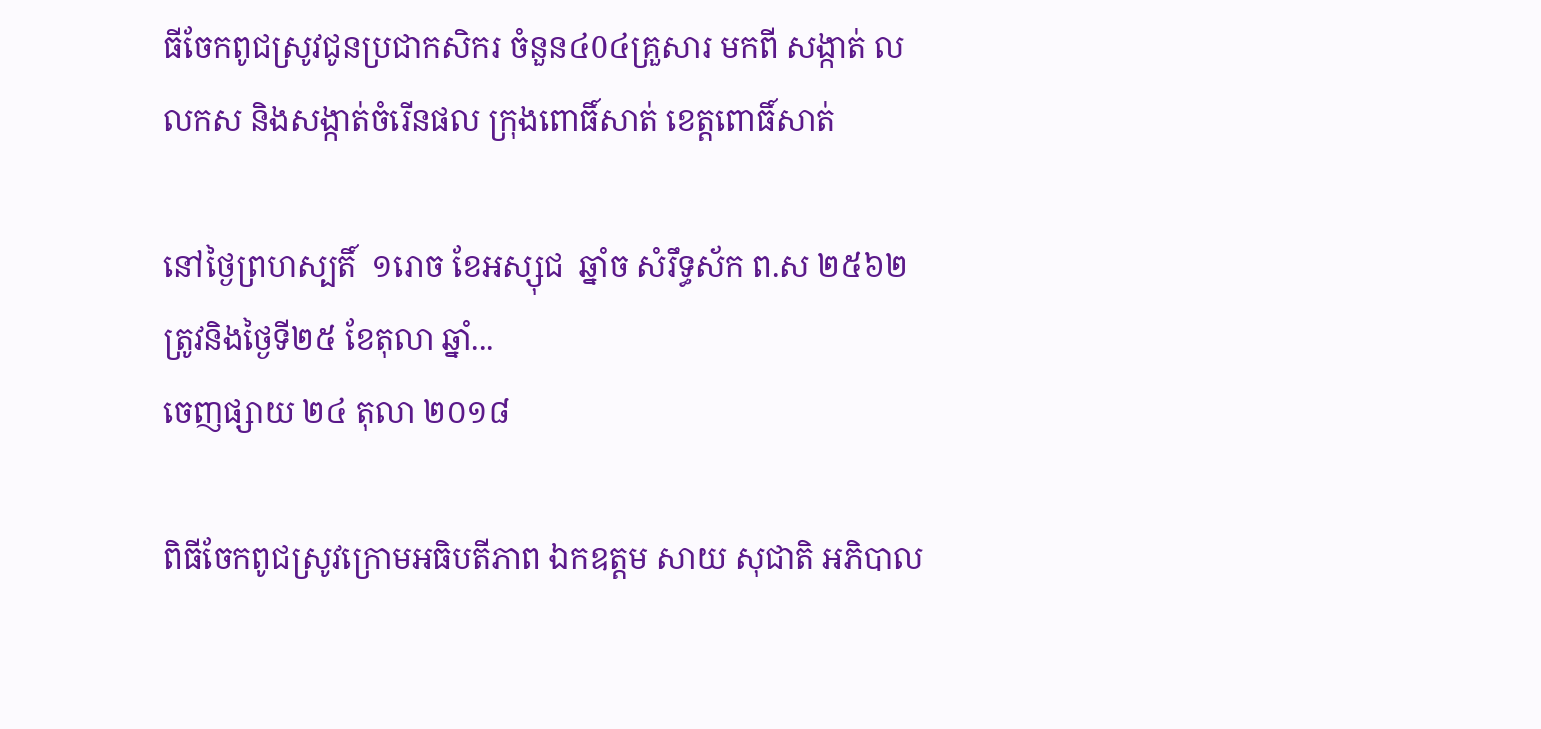ធីចែកពូជស្រូវជូនប្រជាកសិករ ចំនួន៤0៤គ្រួសារ មកពី សង្កាត់ លលកស និងសង្កាត់ចំរើនផល ក្រុងពោធិ៍សាត់ ខេត្តពោធិ៍សាត់

នៅថ្ងៃព្រហស្បតិ៍  ១រោច ខែអស្សុជ  ឆ្នាំច សំរឹទ្ធស័ក ព.ស ២៥៦២ ត្រូវនិងថ្ងៃទី២៥ ខែតុលា ឆ្នាំ...
ចេញផ្សាយ ២៤ តុលា ២០១៨

ពិធីចែកពូជស្រូវក្រោមអធិបតីភាព ឯកឧត្តម សាយ សុជាតិ អភិបាល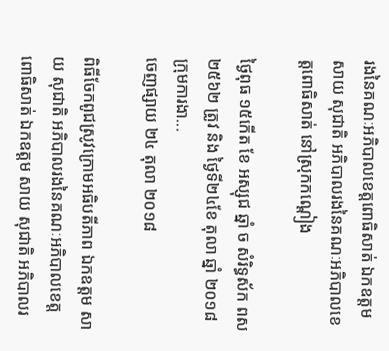រងនៃគណៈអភិបាលខេត្តពោធិសាត់ ឯកឧត្តម សាយ សុជាតិ អភិបាលរងនៃគណៈអភិបាលខេត្តពោធិសាត់ នៅស្រុកកណ្តៀង

ថ្ងៃពុធ ១៥កើត ខែ អស្សុជ ឆ្នាំ ច សំរិទ្ធស័ក ពស ២៥៦២ ត្រូវ និង ថ្ងៃទី២៤ខែ តុលា ឆ្នាំ ២០១៨ ក្រុមការងា...
ចេញផ្សាយ ២៤ តុលា ២០១៨

ពិធីចែកពូជស្រូវក្រោមអធិបតីភាព ឯកឧត្តម សាយ សុជាតិ អភិបាលរងនៃគណៈអភិបាលខេត្តពោធិសាត់ ឯកឧត្តម សាយ សុជាតិ អភិបាលរ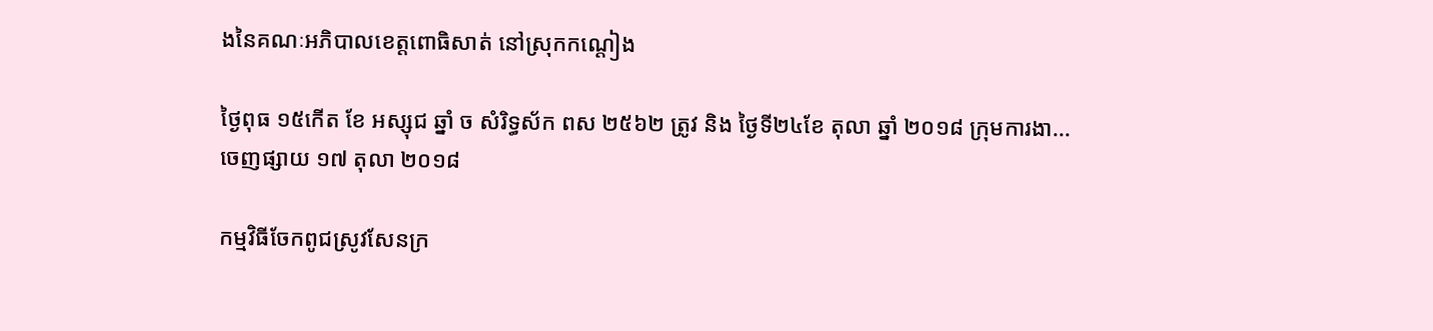ងនៃគណៈអភិបាលខេត្តពោធិសាត់ នៅស្រុកកណ្តៀង

ថ្ងៃពុធ ១៥កើត ខែ អស្សុជ ឆ្នាំ ច សំរិទ្ធស័ក ពស ២៥៦២ ត្រូវ និង ថ្ងៃទី២៤ខែ តុលា ឆ្នាំ ២០១៨ ក្រុមការងា...
ចេញផ្សាយ ១៧ តុលា ២០១៨

កម្មវិធីចែកពូជស្រូវសែនក្រ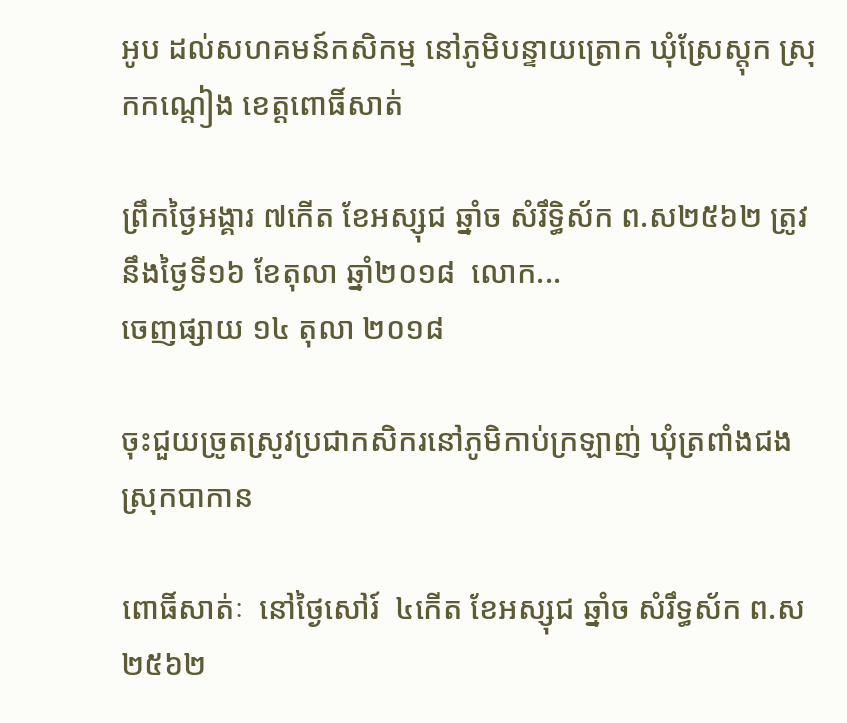អូប ដល់សហគមន៍កសិកម្ម នៅភូមិបន្ទាយត្រោក ឃុំស្រែស្តុក ស្រុកកណ្តៀង ខេត្តពោធិ៍សាត់

ព្រឹកថ្ងៃអង្គារ ៧កើត ខែអស្សុជ ឆ្នាំច សំរឹទ្ធិស័ក ព.ស២៥៦២ ត្រូវនឹងថ្ងៃទី១៦ ខែតុលា ឆ្នាំ២០១៨  លោក...
ចេញផ្សាយ ១៤ តុលា ២០១៨

ចុះជួយច្រូតស្រូវប្រជាកសិករនៅភូមិកាប់ក្រឡាញ់ ឃុំត្រពាំងជង ស្រុកបាកាន

ពោធិ៍សាត់ៈ  នៅថ្ងៃសៅរ៍  ៤កើត ខែអស្សុជ ឆ្នាំច សំរឹទ្ធស័ក ព.ស ២៥៦២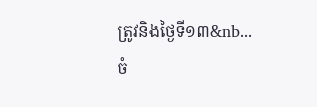ត្រូវនិងថ្ងៃទី១៣&nb...
ចំ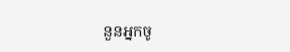នួនអ្នកចូ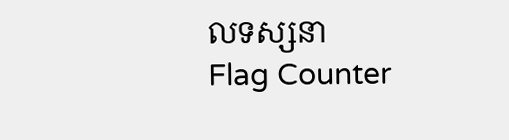លទស្សនា
Flag Counter